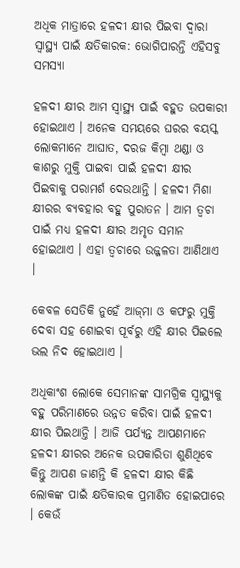ଅଧିକ ମାତ୍ରାରେ ହଳଦୀ କ୍ଷୀର ପିଇବା ଦ୍ଵାରା ସ୍ୱାସ୍ଥ୍ୟ ପାଇଁ କ୍ଷତିକାରକ: ଭୋଗିପାରନ୍ତି ଏହିସବୁ ସମସ୍ୟା

ହଳଦୀ କ୍ଷୀର ଆମ ସ୍ୱାସ୍ଥ୍ୟ ପାଇଁ ବହୁତ ଉପକାରୀ ହୋଇଥାଏ । ଅନେକ ସମୟରେ ଘରର ବୟସ୍କ ଲୋକମାନେ ଆଘାତ, ଦରଜ କିମ୍ବା ଥଣ୍ଡା ଓ କାଶରୁ ମୁକ୍ତି ପାଇବା ପାଇଁ ହଳଦୀ କ୍ଷୀର ପିଇବାକୁ ପରାମର୍ଶ ଦେଉଥାନ୍ତି । ହଳଦୀ ମିଶା କ୍ଷୀରର ବ୍ୟବହାର ବହୁ ପୁରାତନ । ଆମ ତ୍ୱଚା ପାଇଁ ମଧ୍ୟ ହଳଦୀ କ୍ଷୀର ଅମୃତ ସମାନ ହୋଇଥାଏ । ଏହା ତ୍ୱଚାରେ ଉଜ୍ଜଳତା ଆଣିଥାଏ ।

କେବଳ ସେତିକି ନୁହେଁ ଆଜ୍‌ମା ଓ କଫରୁ ମୁକ୍ତି ଦେବା ସହ ଶୋଇବା ପୂର୍ବରୁ ଏହି କ୍ଷୀର ପିଇଲେ ଭଲ ନିଦ ହୋଇଥାଏ ।

ଅଧିକାଂଶ ଲୋକେ ସେମାନଙ୍କ ସାମଗ୍ରିକ ସ୍ୱାସ୍ଥ୍ୟକୁ ବହୁ ପରିମାଣରେ ଉନ୍ନତ କରିବା ପାଇଁ ହଳଦୀ କ୍ଷୀର ପିଇଥାନ୍ତି । ଆଜି ପର୍ଯ୍ୟନ୍ତ ଆପଣମାନେ ହଳଦୀ କ୍ଷୀରର ଅନେକ ଉପକାରିତା ଶୁଣିଥିବେ କିନ୍ତୁ ଆପଣ ଜାଣନ୍ତି କି ହଳଦୀ କ୍ଷୀର କିଛି ଲୋକଙ୍କ ପାଇଁ କ୍ଷତିକାରକ ପ୍ରମାଣିତ ହୋଇପାରେ । କେଉଁ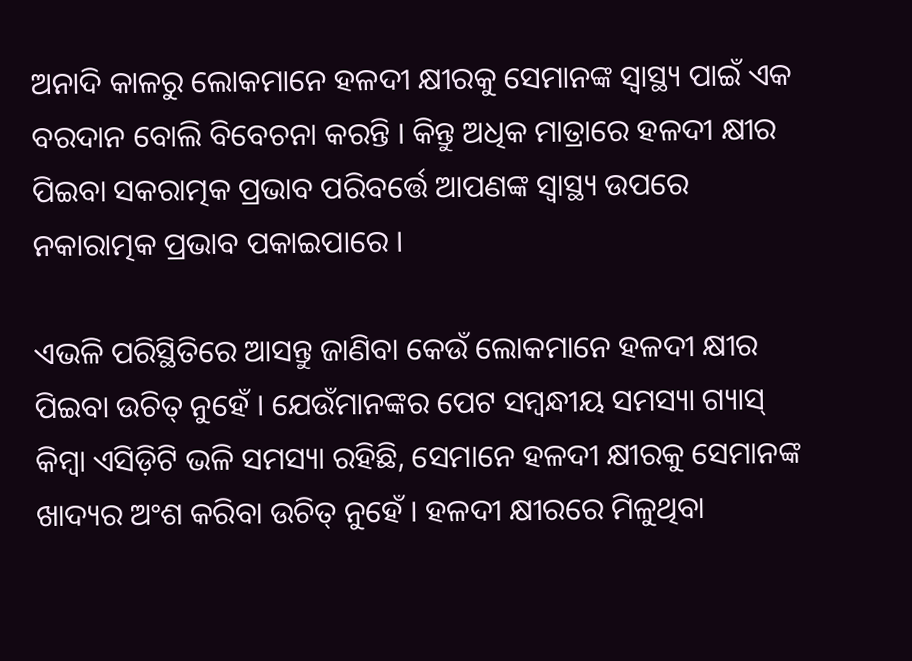ଅନାଦି କାଳରୁ ଲୋକମାନେ ହଳଦୀ କ୍ଷୀରକୁ ସେମାନଙ୍କ ସ୍ୱାସ୍ଥ୍ୟ ପାଇଁ ଏକ ବରଦାନ ବୋଲି ବିବେଚନା କରନ୍ତି । କିନ୍ତୁ ଅଧିକ ମାତ୍ରାରେ ହଳଦୀ କ୍ଷୀର ପିଇବା ସକରାତ୍ମକ ପ୍ରଭାବ ପରିବର୍ତ୍ତେ ଆପଣଙ୍କ ସ୍ୱାସ୍ଥ୍ୟ ଉପରେ ନକାରାତ୍ମକ ପ୍ରଭାବ ପକାଇପାରେ ।

ଏଭଳି ପରିସ୍ଥିତିରେ ଆସନ୍ତୁ ଜାଣିବା କେଉଁ ଲୋକମାନେ ହଳଦୀ କ୍ଷୀର ପିଇବା ଉଚିତ୍ ନୁହେଁ । ଯେଉଁମାନଙ୍କର ପେଟ ସମ୍ବନ୍ଧୀୟ ସମସ୍ୟା ଗ୍ୟାସ୍ କିମ୍ବା ଏସିଡ଼ିଟି ଭଳି ସମସ୍ୟା ରହିଛି, ସେମାନେ ହଳଦୀ କ୍ଷୀରକୁ ସେମାନଙ୍କ ଖାଦ୍ୟର ଅଂଶ କରିବା ଉଚିତ୍ ନୁହେଁ । ହଳଦୀ କ୍ଷୀରରେ ମିଳୁଥିବା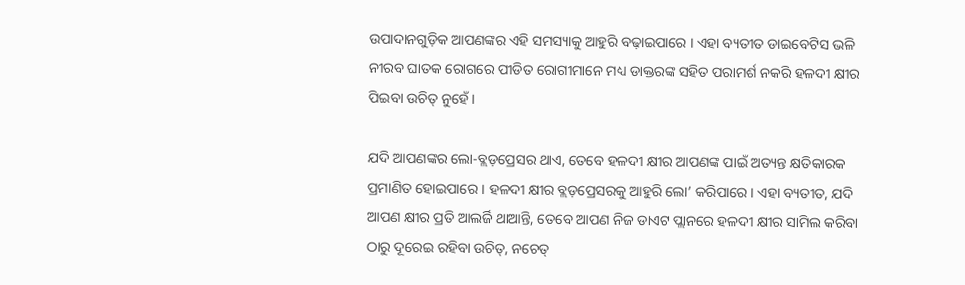ଉପାଦାନଗୁଡ଼ିକ ଆପଣଙ୍କର ଏହି ସମସ୍ୟାକୁ ଆହୁରି ବଢ଼ାଇପାରେ । ଏହା ବ୍ୟତୀତ ଡାଇବେଟିସ ଭଳି ନୀରବ ଘାତକ ରୋଗରେ ପୀଡିତ ରୋଗୀମାନେ ମଧ୍ୟ ଡାକ୍ତରଙ୍କ ସହିତ ପରାମର୍ଶ ନକରି ହଳଦୀ କ୍ଷୀର ପିଇବା ଉଚିତ୍ ନୁହେଁ ।

ଯଦି ଆପଣଙ୍କର ଲୋ-ବ୍ଲଡ଼ପ୍ରେସର ଥାଏ, ତେବେ ହଳଦୀ କ୍ଷୀର ଆପଣଙ୍କ ପାଇଁ ଅତ୍ୟନ୍ତ କ୍ଷତିକାରକ ପ୍ରମାଣିତ ହୋଇପାରେ । ହଳଦୀ କ୍ଷୀର ବ୍ଲଡ଼ପ୍ରେସରକୁ ଆହୁରି ଲୋ’ କରିପାରେ । ଏହା ବ୍ୟତୀତ, ଯଦି ଆପଣ କ୍ଷୀର ପ୍ରତି ଆଲର୍ଜି ଥାଆନ୍ତି, ତେବେ ଆପଣ ନିଜ ଡାଏଟ ପ୍ଲାନରେ ହଳଦୀ କ୍ଷୀର ସାମିଲ କରିବା ଠାରୁ ଦୂରେଇ ରହିବା ଉଚିତ୍, ନଚେତ୍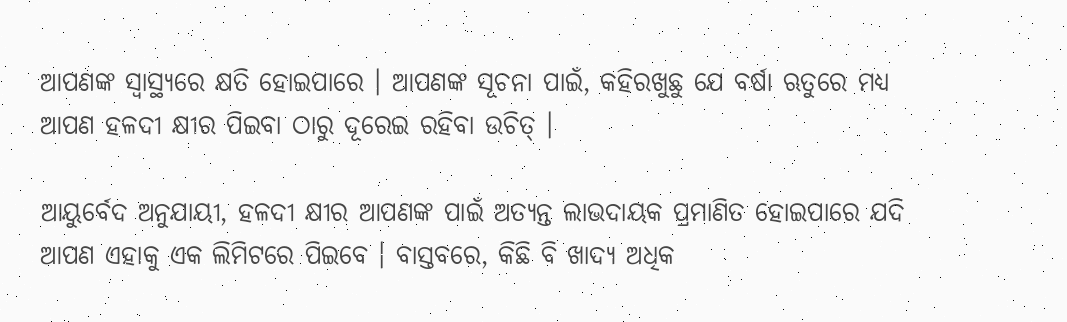ଆପଣଙ୍କ ସ୍ୱାସ୍ଥ୍ୟରେ କ୍ଷତି ହୋଇପାରେ । ଆପଣଙ୍କ ସୂଚନା ପାଇଁ, କହିରଖୁଛୁ ଯେ ବର୍ଷା ଋତୁରେ ମଧ୍ୟ ଆପଣ ହଳଦୀ କ୍ଷୀର ପିଇବା ଠାରୁ ଦୂରେଇ ରହିବା ଉଚିତ୍ ।

ଆୟୁର୍ବେଦ ଅନୁଯାୟୀ, ହଳଦୀ କ୍ଷୀର ଆପଣଙ୍କ ପାଇଁ ଅତ୍ୟନ୍ତ ଲାଭଦାୟକ ପ୍ରମାଣିତ ହୋଇପାରେ ଯଦି ଆପଣ ଏହାକୁ ଏକ ଲିମିଟରେ ପିଇବେ । ବାସ୍ତବରେ, କିଛି ବି ଖାଦ୍ୟ ଅଧିକ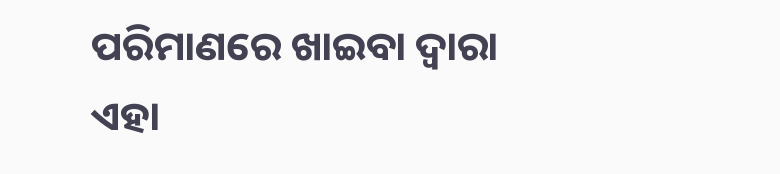ପରିମାଣରେ ଖାଇବା ଦ୍ୱାରା ଏହା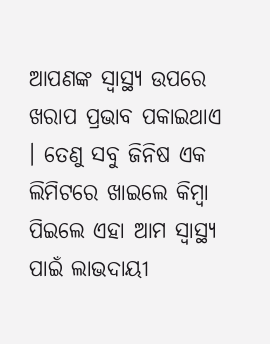ଆପଣଙ୍କ ସ୍ୱାସ୍ଥ୍ୟ ଉପରେ ଖରାପ ପ୍ରଭାବ ପକାଇଥାଏ । ତେଣୁ ସବୁ ଜିନିଷ ଏକ ଲିମିଟରେ ଖାଇଲେ କିମ୍ବା ପିଇଲେ ଏହା ଆମ ସ୍ୱାସ୍ଥ୍ୟ ପାଇଁ ଲାଭଦାୟୀ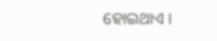ହୋଇଥାଏ ।